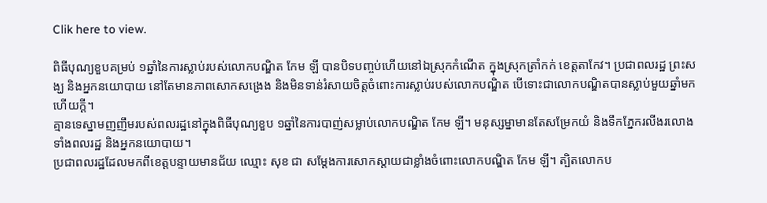Clik here to view.

ពិធីបុណ្យខួបគម្រប់ ១ឆ្នាំនៃការស្លាប់របស់លោកបណ្ឌិត កែម ឡី បានបិទបញ្ចប់ហើយនៅឯស្រុកកំណើត ក្នុងស្រុកត្រាំកក់ ខេត្តតាកែវ។ ប្រជាពលរដ្ឋ ព្រះសង្ឃ និងអ្នកនយោបាយ នៅតែមានភាពសោកសង្រេង និងមិនទាន់រំសាយចិត្តចំពោះការស្លាប់របស់លោកបណ្ឌិត បើទោះជាលោកបណ្ឌិតបានស្លាប់មួយឆ្នាំមកហើយក្ដី។
គ្មានទេស្នាមញញឹមរបស់ពលរដ្ឋនៅក្នុងពិធីបុណ្យខួប ១ឆ្នាំនៃការបាញ់សម្លាប់លោកបណ្ឌិត កែម ឡី។ មនុស្សម្នាមានតែសម្រែកយំ និងទឹកភ្នែករលីងរលោង ទាំងពលរដ្ឋ និងអ្នកនយោបាយ។
ប្រជាពលរដ្ឋដែលមកពីខេត្តបន្ទាយមានជ័យ ឈ្មោះ សុខ ជា សម្ដែងការសោកស្ដាយជាខ្លាំងចំពោះលោកបណ្ឌិត កែម ឡី។ ត្បិតលោកប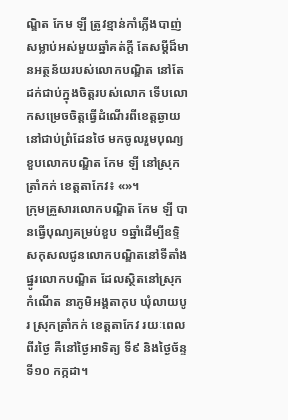ណ្ឌិត កែម ឡី ត្រូវខ្មាន់កាំភ្លើងបាញ់សម្លាប់អស់មួយឆ្នាំគត់ក្ដី តែសម្ដីដ៏មានអត្ថន័យរបស់លោកបណ្ឌិត នៅតែដក់ជាប់ក្នុងចិត្តរបស់លោក ទើបលោកសម្រេចចិត្តធ្វើដំណើរពីខេត្តឆ្ងាយនៅជាប់ព្រំដែនថៃ មកចូលរួមបុណ្យខួបលោកបណ្ឌិត កែម ឡី នៅស្រុកត្រាំកក់ ខេត្តតាកែវ៖ «»។
ក្រុមគ្រួសារលោកបណ្ឌិត កែម ឡី បានធ្វើបុណ្យគម្រប់ខួប ១ឆ្នាំដើម្បីឧទ្ទិសកុសលជូនលោកបណ្ឌិតនៅទីតាំងផ្នូរលោកបណ្ឌិត ដែលស្ថិតនៅស្រុកកំណើត នាភូមិអង្គតាកុប ឃុំលាយបូរ ស្រុកត្រាំកក់ ខេត្តតាកែវ រយៈពេលពីរថ្ងៃ គឺនៅថ្ងៃអាទិត្យ ទី៩ និងថ្ងៃច័ន្ទ ទី១០ កក្កដា។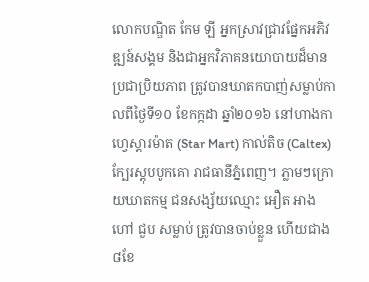លោកបណ្ឌិត កែម ឡី អ្នកស្រាវជ្រាវផ្នែកអភិវឌ្ឍន៍សង្គម និងជាអ្នកវិភាគនយោបាយដ៏មានប្រជាប្រិយភាព ត្រូវបានឃាតកបាញ់សម្លាប់កាលពីថ្ងៃទី១០ ខែកក្កដា ឆ្នាំ២០១៦ នៅហាងកាហ្វេស្តារម៉ាត (Star Mart) កាល់តិច (Caltex) ក្បែរស្តុបបូកគោ រាជធានីភ្នំពេញ។ ភ្លាមៗក្រោយឃាតកម្ម ជនសង្ស័យឈ្មោះ អឿត អាង ហៅ ជួប សម្លាប់ ត្រូវបានចាប់ខ្លួន ហើយជាង ៨ខែ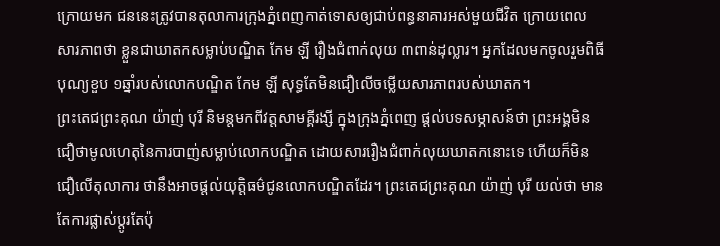ក្រោយមក ជននេះត្រូវបានតុលាការក្រុងភ្នំពេញកាត់ទោសឲ្យជាប់ពន្ធនាគារអស់មួយជីវិត ក្រោយពេលសារភាពថា ខ្លួនជាឃាតកសម្លាប់បណ្ឌិត កែម ឡី រឿងជំពាក់លុយ ៣ពាន់ដុល្លារ។ អ្នកដែលមកចូលរួមពិធីបុណ្យខួប ១ឆ្នាំរបស់លោកបណ្ឌិត កែម ឡី សុទ្ធតែមិនជឿលើចម្លើយសារភាពរបស់ឃាតក។
ព្រះតេជព្រះគុណ យ៉ាញ់ បុរី និមន្តមកពីវត្តសាមគ្គីរង្សី ក្នុងក្រុងភ្នំពេញ ផ្ដល់បទសម្ភាសន៍ថា ព្រះអង្គមិនជឿថាមូលហេតុនៃការបាញ់សម្លាប់លោកបណ្ឌិត ដោយសាររឿងជំពាក់លុយឃាតកនោះទេ ហើយក៏មិនជឿលើតុលាការ ថានឹងអាចផ្ដល់យុត្តិធម៌ជូនលោកបណ្ឌិតដែរ។ ព្រះតេជព្រះគុណ យ៉ាញ់ បុរី យល់ថា មានតែការផ្លាស់ប្ដូរតែប៉ុ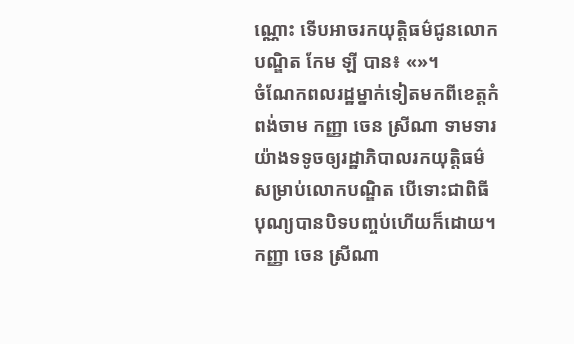ណ្ណោះ ទើបអាចរកយុត្តិធម៌ជូនលោកបណ្ឌិត កែម ឡី បាន៖ «»។
ចំណែកពលរដ្ឋម្នាក់ទៀតមកពីខេត្តកំពង់ចាម កញ្ញា ចេន ស្រីណា ទាមទារយ៉ាងទទូចឲ្យរដ្ឋាភិបាលរកយុត្តិធម៌សម្រាប់លោកបណ្ឌិត បើទោះជាពិធីបុណ្យបានបិទបញ្ចប់ហើយក៏ដោយ។ កញ្ញា ចេន ស្រីណា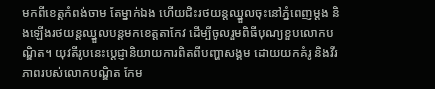មកពីខេត្តកំពង់ចាម តែម្នាក់ឯង ហើយជិះរថយន្តឈ្នួលចុះនៅភ្នំពេញម្ដង និងឡើងរថយន្តឈ្នួលបន្តមកខេត្តតាកែវ ដើម្បីចូលរួមពិធីបុណ្យខួបលោកបណ្ឌិត។ យុវតីរូបនេះប្ដេជ្ញានិយាយការពិតពីបញ្ហាសង្គម ដោយយកគំរូ និងវីរភាពរបស់លោកបណ្ឌិត កែម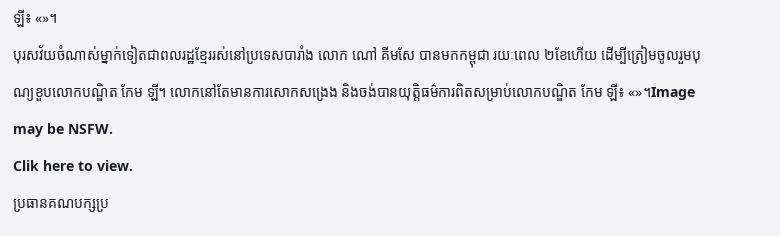ឡី៖ «»។
បុរសវ័យចំណាស់ម្នាក់ទៀតជាពលរដ្ឋខ្មែររស់នៅប្រទេសបារាំង លោក ណៅ គីមសែ បានមកកម្ពុជា រយៈពេល ២ខែហើយ ដើម្បីត្រៀមចូលរួមបុណ្យខួបលោកបណ្ឌិត កែម ឡី។ លោកនៅតែមានការសោកសង្រេង និងចង់បានយុត្តិធម៌ការពិតសម្រាប់លោកបណ្ឌិត កែម ឡី៖ «»។Image may be NSFW.
Clik here to view.
ប្រធានគណបក្សប្រ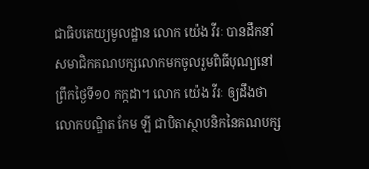ជាធិបតេយ្យមូលដ្ឋាន លោក យ៉េង វីរៈ បានដឹកនាំសមាជិកគណបក្សលោកមកចូលរួមពិធីបុណ្យនៅព្រឹកថ្ងៃទី១០ កក្កដា។ លោក យ៉េង វីរៈ ឲ្យដឹងថា លោកបណ្ឌិត កែម ឡី ជាបិតាស្ថាបនិកនៃគណបក្ស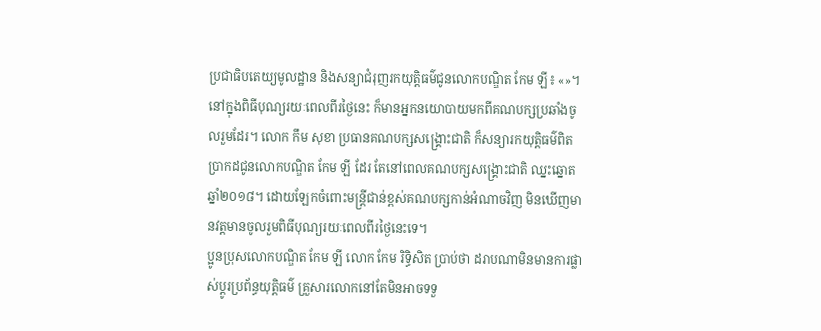ប្រជាធិបតេយ្យមូលដ្ឋាន និងសន្យាជំរុញរកយុត្តិធម៌ជូនលោកបណ្ឌិត កែម ឡី៖ «»។
នៅក្នុងពិធីបុណ្យរយៈពេលពីរថ្ងៃនេះ ក៏មានអ្នកនយោបាយមកពីគណបក្សប្រឆាំងចូលរួមដែរ។ លោក កឹម សុខា ប្រធានគណបក្សសង្គ្រោះជាតិ ក៏សន្យារកយុត្តិធម៌ពិតប្រាកដជូនលោកបណ្ឌិត កែម ឡី ដែរ តែនៅពេលគណបក្សសង្គ្រោះជាតិ ឈ្នះឆ្នោតឆ្នាំ២០១៨។ ដោយឡែកចំពោះមន្ត្រីជាន់ខ្ពស់គណបក្សកាន់អំណាចវិញ មិនឃើញមានវត្តមានចូលរួមពិធីបុណ្យរយៈពេលពីរថ្ងៃនេះទេ។
ប្អូនប្រុសលោកបណ្ឌិត កែម ឡី លោក កែម រិទ្ធិសិត ប្រាប់ថា ដរាបណាមិនមានការផ្លាស់ប្ដូរប្រព័ន្ធយុត្តិធម៌ គ្រួសារលោកនៅតែមិនអាចទទួ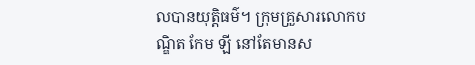លបានយុត្តិធម៌។ ក្រុមគ្រួសារលោកបណ្ឌិត កែម ឡី នៅតែមានស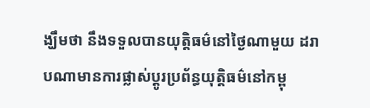ង្ឃឹមថា នឹងទទួលបានយុត្តិធម៌នៅថ្ងៃណាមួយ ដរាបណាមានការផ្លាស់ប្ដូរប្រព័ន្ធយុត្តិធម៌នៅកម្ពុ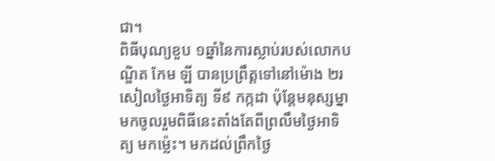ជា។
ពិធីបុណ្យខួប ១ឆ្នាំនៃការស្លាប់របស់លោកបណ្ឌិត កែម ឡី បានប្រព្រឹត្តទៅនៅម៉ោង ២រសៀលថ្ងៃអាទិត្យ ទី៩ កក្កដា ប៉ុន្តែមនុស្សម្នាមកចូលរួមពិធីនេះតាំងតែពីព្រលឹមថ្ងៃអាទិត្យ មកម្ល៉េះ។ មកដល់ព្រឹកថ្ងៃ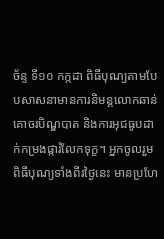ច័ន្ទ ទី១០ កក្កដា ពិធីបុណ្យតាមបែបសាសនាមានការនិមន្តលោកឆាន់ គោចរបិណ្ឌបាត និងការអុជធូបដាក់កម្រងផ្ការំលែកទុក្ខ។ អ្នកចូលរួមពិធីបុណ្យទាំងពីរថ្ងៃនេះ មានប្រហែ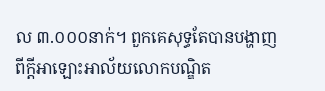ល ៣.០០០នាក់។ ពួកគេសុទ្ធតែបានបង្ហាញពីក្ដីអាឡោះអាល័យលោកបណ្ឌិត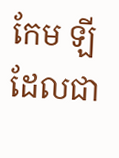កែម ឡី ដែលជា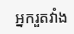អ្នករួតវាំង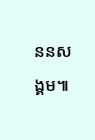ននសង្គម៕